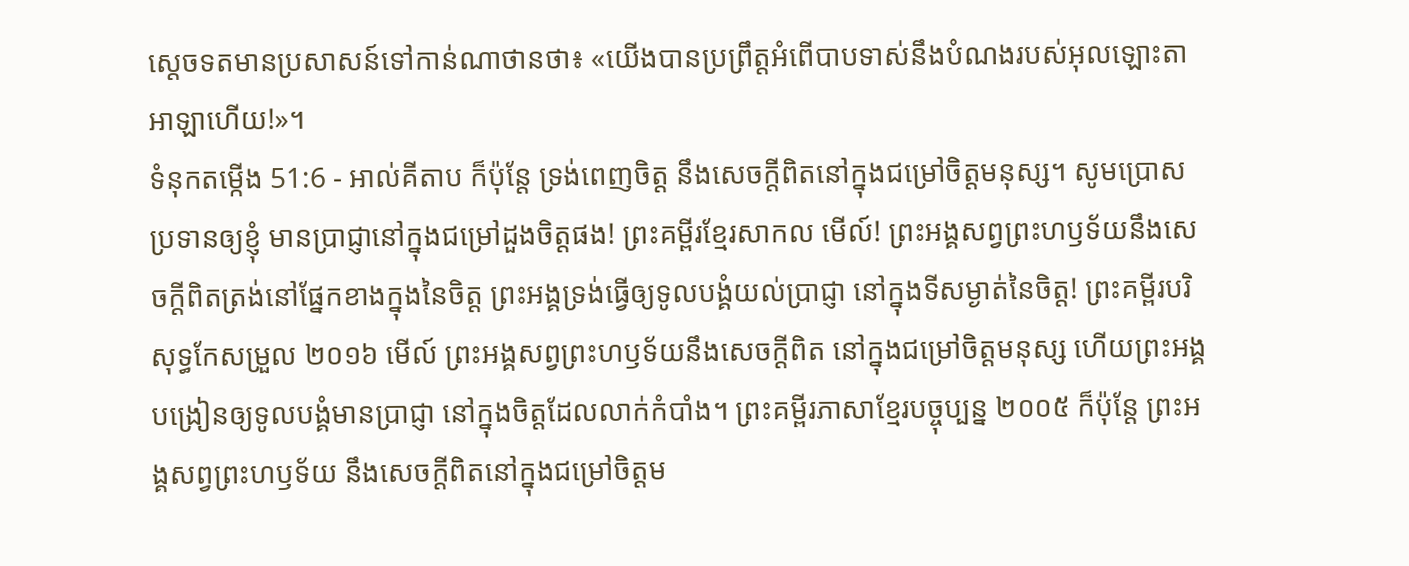ស្តេចទតមានប្រសាសន៍ទៅកាន់ណាថានថា៖ «យើងបានប្រព្រឹត្តអំពើបាបទាស់នឹងបំណងរបស់អុលឡោះតាអាឡាហើយ!»។
ទំនុកតម្កើង 51:6 - អាល់គីតាប ក៏ប៉ុន្តែ ទ្រង់ពេញចិត្ត នឹងសេចក្ដីពិតនៅក្នុងជម្រៅចិត្តមនុស្ស។ សូមប្រោសប្រទានឲ្យខ្ញុំ មានប្រាជ្ញានៅក្នុងជម្រៅដួងចិត្តផង! ព្រះគម្ពីរខ្មែរសាកល មើល៍! ព្រះអង្គសព្វព្រះហឫទ័យនឹងសេចក្ដីពិតត្រង់នៅផ្នែកខាងក្នុងនៃចិត្ត ព្រះអង្គទ្រង់ធ្វើឲ្យទូលបង្គំយល់ប្រាជ្ញា នៅក្នុងទីសម្ងាត់នៃចិត្ត! ព្រះគម្ពីរបរិសុទ្ធកែសម្រួល ២០១៦ មើល៍ ព្រះអង្គសព្វព្រះហឫទ័យនឹងសេចក្ដីពិត នៅក្នុងជម្រៅចិត្តមនុស្ស ហើយព្រះអង្គបង្រៀនឲ្យទូលបង្គំមានប្រាជ្ញា នៅក្នុងចិត្តដែលលាក់កំបាំង។ ព្រះគម្ពីរភាសាខ្មែរបច្ចុប្បន្ន ២០០៥ ក៏ប៉ុន្តែ ព្រះអង្គសព្វព្រះហឫទ័យ នឹងសេចក្ដីពិតនៅក្នុងជម្រៅចិត្តម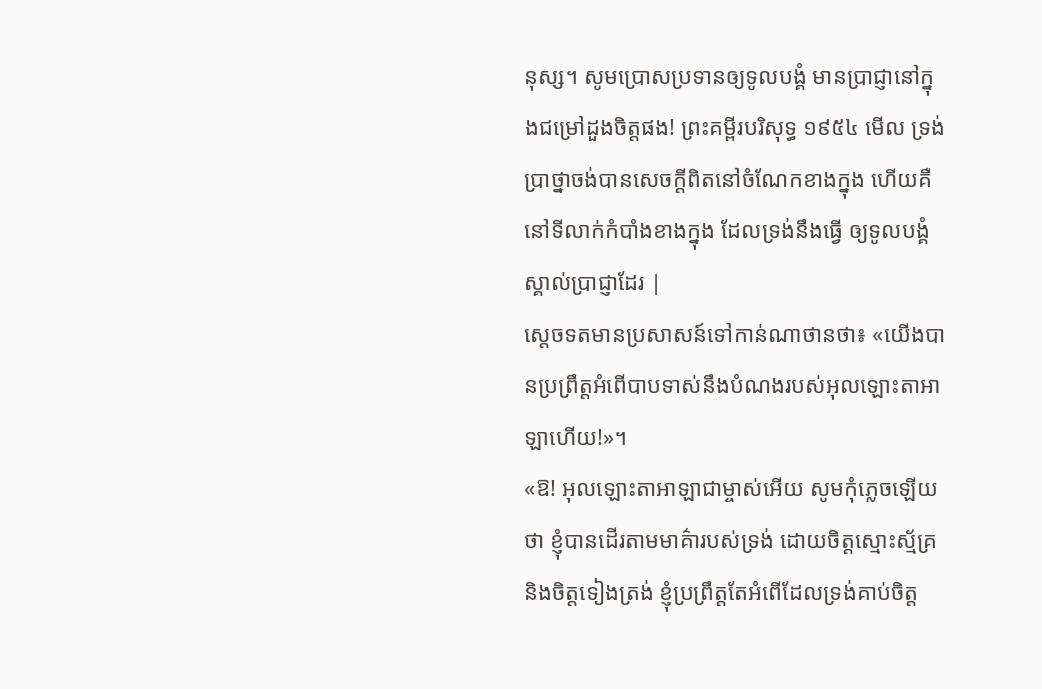នុស្ស។ សូមប្រោសប្រទានឲ្យទូលបង្គំ មានប្រាជ្ញានៅក្នុងជម្រៅដួងចិត្តផង! ព្រះគម្ពីរបរិសុទ្ធ ១៩៥៤ មើល ទ្រង់ប្រាថ្នាចង់បានសេចក្ដីពិតនៅចំណែកខាងក្នុង ហើយគឺនៅទីលាក់កំបាំងខាងក្នុង ដែលទ្រង់នឹងធ្វើ ឲ្យទូលបង្គំស្គាល់ប្រាជ្ញាដែរ |
ស្តេចទតមានប្រសាសន៍ទៅកាន់ណាថានថា៖ «យើងបានប្រព្រឹត្តអំពើបាបទាស់នឹងបំណងរបស់អុលឡោះតាអាឡាហើយ!»។
«ឱ! អុលឡោះតាអាឡាជាម្ចាស់អើយ សូមកុំភ្លេចឡើយថា ខ្ញុំបានដើរតាមមាគ៌ារបស់ទ្រង់ ដោយចិត្តស្មោះស្ម័គ្រ និងចិត្តទៀងត្រង់ ខ្ញុំប្រព្រឹត្តតែអំពើដែលទ្រង់គាប់ចិត្ត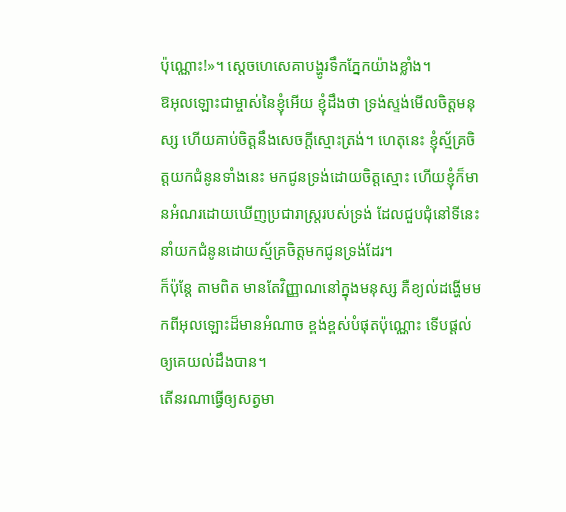ប៉ុណ្ណោះ!»។ ស្តេចហេសេគាបង្ហូរទឹកភ្នែកយ៉ាងខ្លាំង។
ឱអុលឡោះជាម្ចាស់នៃខ្ញុំអើយ ខ្ញុំដឹងថា ទ្រង់ស្ទង់មើលចិត្តមនុស្ស ហើយគាប់ចិត្តនឹងសេចក្តីស្មោះត្រង់។ ហេតុនេះ ខ្ញុំស្ម័គ្រចិត្តយកជំនូនទាំងនេះ មកជូនទ្រង់ដោយចិត្តស្មោះ ហើយខ្ញុំក៏មានអំណរដោយឃើញប្រជារាស្ត្ររបស់ទ្រង់ ដែលជួបជុំនៅទីនេះ នាំយកជំនូនដោយស្ម័គ្រចិត្តមកជូនទ្រង់ដែរ។
ក៏ប៉ុន្តែ តាមពិត មានតែវិញ្ញាណនៅក្នុងមនុស្ស គឺខ្យល់ដង្ហើមមកពីអុលឡោះដ៏មានអំណាច ខ្ពង់ខ្ពស់បំផុតប៉ុណ្ណោះ ទើបផ្ដល់ឲ្យគេយល់ដឹងបាន។
តើនរណាធ្វើឲ្យសត្វមា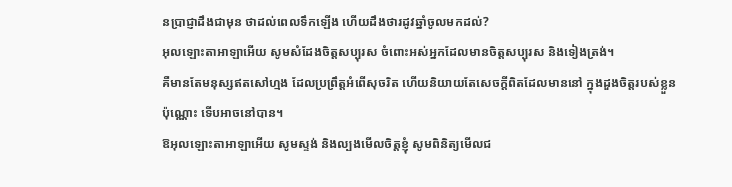នប្រាជ្ញាដឹងជាមុន ថាដល់ពេលទឹកឡើង ហើយដឹងថារដូវឆ្នាំចូលមកដល់?
អុលឡោះតាអាឡាអើយ សូមសំដែងចិត្តសប្បុរស ចំពោះអស់អ្នកដែលមានចិត្តសប្បុរស និងទៀងត្រង់។
គឺមានតែមនុស្សឥតសៅហ្មង ដែលប្រព្រឹត្តអំពើសុចរិត ហើយនិយាយតែសេចក្ដីពិតដែលមាននៅ ក្នុងដួងចិត្តរបស់ខ្លួនប៉ុណ្ណោះ ទើបអាចនៅបាន។
ឱអុលឡោះតាអាឡាអើយ សូមស្ទង់ និងល្បងមើលចិត្តខ្ញុំ សូមពិនិត្យមើលជ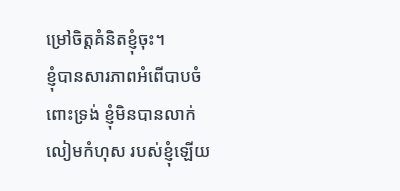ម្រៅចិត្តគំនិតខ្ញុំចុះ។
ខ្ញុំបានសារភាពអំពើបាបចំពោះទ្រង់ ខ្ញុំមិនបានលាក់លៀមកំហុស របស់ខ្ញុំឡើយ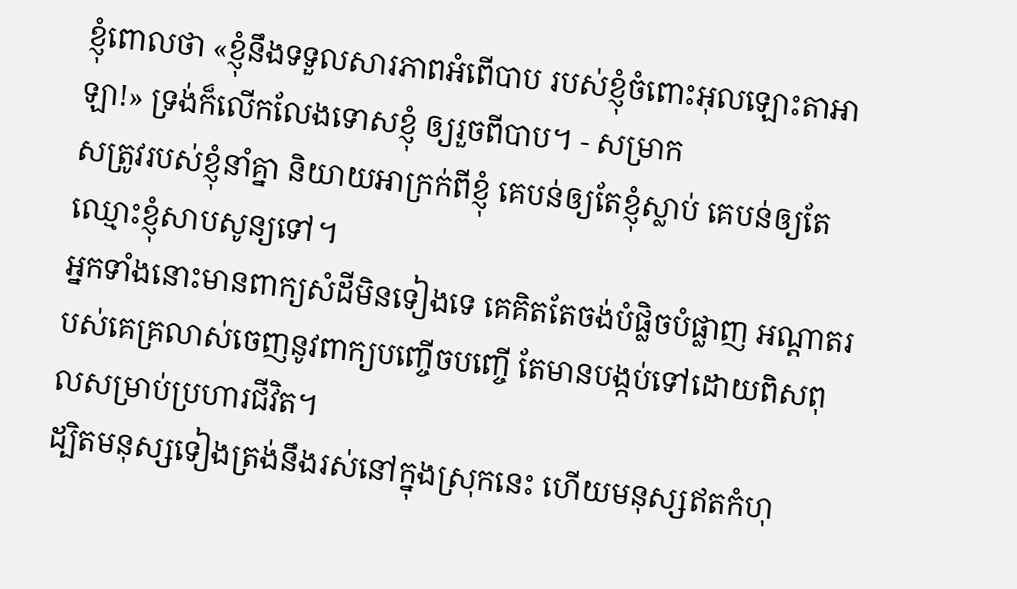ខ្ញុំពោលថា «ខ្ញុំនឹងទទួលសារភាពអំពើបាប របស់ខ្ញុំចំពោះអុលឡោះតាអាឡា!» ទ្រង់ក៏លើកលែងទោសខ្ញុំ ឲ្យរួចពីបាប។ - សម្រាក
សត្រូវរបស់ខ្ញុំនាំគ្នា និយាយអាក្រក់ពីខ្ញុំ គេបន់ឲ្យតែខ្ញុំស្លាប់ គេបន់ឲ្យតែឈ្មោះខ្ញុំសាបសូន្យទៅ។
អ្នកទាំងនោះមានពាក្យសំដីមិនទៀងទេ គេគិតតែចង់បំផ្លិចបំផ្លាញ អណ្ដាតរបស់គេគ្រលាស់ចេញនូវពាក្យបញ្ចើចបញ្ចើ តែមានបង្កប់ទៅដោយពិសពុលសម្រាប់ប្រហារជីវិត។
ដ្បិតមនុស្សទៀងត្រង់នឹងរស់នៅក្នុងស្រុកនេះ ហើយមនុស្សឥតកំហុ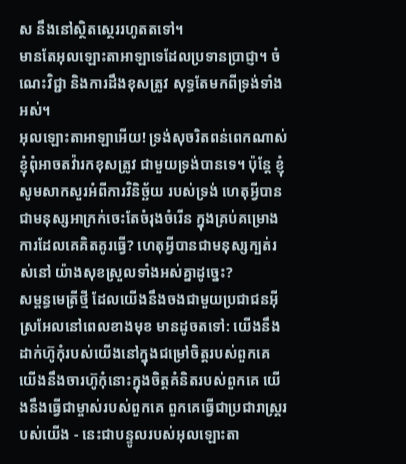ស នឹងនៅស្ថិតស្ថេររហូតតទៅ។
មានតែអុលឡោះតាអាឡាទេដែលប្រទានប្រាជ្ញា។ ចំណេះវិជ្ជា និងការដឹងខុសត្រូវ សុទ្ធតែមកពីទ្រង់ទាំងអស់។
អុលឡោះតាអាឡាអើយ! ទ្រង់សុចរិតពន់ពេកណាស់ ខ្ញុំពុំអាចតវ៉ារកខុសត្រូវ ជាមួយទ្រង់បានទេ។ ប៉ុន្តែ ខ្ញុំសូមសាកសួរអំពីការវិនិច្ឆ័យ របស់ទ្រង់ ហេតុអ្វីបានជាមនុស្សអាក្រក់ចេះតែចំរុងចំរើន ក្នុងគ្រប់គម្រោងការដែលគេគិតគូរធ្វើ? ហេតុអ្វីបានជាមនុស្សក្បត់រស់នៅ យ៉ាងសុខស្រួលទាំងអស់គ្នាដូច្នេះ?
សម្ពន្ធមេត្រីថ្មី ដែលយើងនឹងចងជាមួយប្រជាជនអ៊ីស្រអែលនៅពេលខាងមុខ មានដូចតទៅ: យើងនឹងដាក់ហ៊ូកុំរបស់យើងនៅក្នុងជម្រៅចិត្តរបស់ពួកគេ យើងនឹងចារហ៊ូកុំនោះក្នុងចិត្តគំនិតរបស់ពួកគេ យើងនឹងធ្វើជាម្ចាស់របស់ពួកគេ ពួកគេធ្វើជាប្រជារាស្ត្ររបស់យើង - នេះជាបន្ទូលរបស់អុលឡោះតា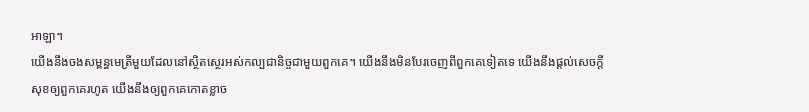អាឡា។
យើងនឹងចងសម្ពន្ធមេត្រីមួយដែលនៅស្ថិតស្ថេរអស់កល្បជានិច្ចជាមួយពួកគេ។ យើងនឹងមិនបែរចេញពីពួកគេទៀតទេ យើងនឹងផ្ដល់សេចក្ដីសុខឲ្យពួកគេរហូត យើងនឹងឲ្យពួកគេកោតខ្លាច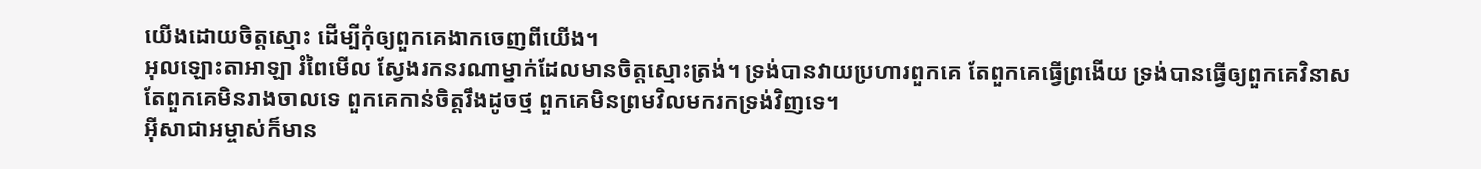យើងដោយចិត្តស្មោះ ដើម្បីកុំឲ្យពួកគេងាកចេញពីយើង។
អុលឡោះតាអាឡា រំពៃមើល ស្វែងរកនរណាម្នាក់ដែលមានចិត្តស្មោះត្រង់។ ទ្រង់បានវាយប្រហារពួកគេ តែពួកគេធ្វើព្រងើយ ទ្រង់បានធ្វើឲ្យពួកគេវិនាស តែពួកគេមិនរាងចាលទេ ពួកគេកាន់ចិត្តរឹងដូចថ្ម ពួកគេមិនព្រមវិលមករកទ្រង់វិញទេ។
អ៊ីសាជាអម្ចាស់ក៏មាន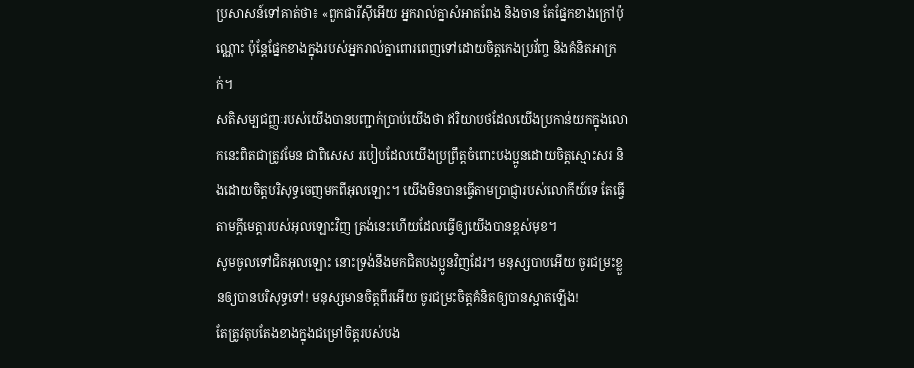ប្រសាសន៍ទៅគាត់ថា៖ «ពួកផារីស៊ីអើយ អ្នករាល់គ្នាសំអាតពែង និងចាន តែផ្នែកខាងក្រៅប៉ុណ្ណោះ ប៉ុន្តែផ្នែកខាងក្នុងរបស់អ្នករាល់គ្នាពោរពេញទៅដោយចិត្ដកេងប្រវ័ញ្ច និងគំនិតអាក្រក់។
សតិសម្បជញ្ញៈរបស់យើងបានបញ្ជាក់ប្រាប់យើងថា ឥរិយាបថដែលយើងប្រកាន់យកក្នុងលោកនេះពិតជាត្រូវមែន ជាពិសេស របៀបដែលយើងប្រព្រឹត្ដចំពោះបងប្អូនដោយចិត្ដស្មោះសរ និងដោយចិត្តបរិសុទ្ធចេញមកពីអុលឡោះ។ យើងមិនបានធ្វើតាមប្រាជ្ញារបស់លោកីយ៍ទេ តែធ្វើតាមក្តីមេត្តារបស់អុលឡោះវិញ ត្រង់នេះហើយដែលធ្វើឲ្យយើងបានខ្ពស់មុខ។
សូមចូលទៅជិតអុលឡោះ នោះទ្រង់នឹងមកជិតបងប្អូនវិញដែរ។ មនុស្សបាបអើយ ចូរជម្រះខ្លួនឲ្យបានបរិសុទ្ធទៅ! មនុស្សមានចិត្ដពីរអើយ ចូរជម្រះចិត្ដគំនិតឲ្យបានស្អាតឡើង!
តែត្រូវតុបតែងខាងក្នុងជម្រៅចិត្ដរបស់បង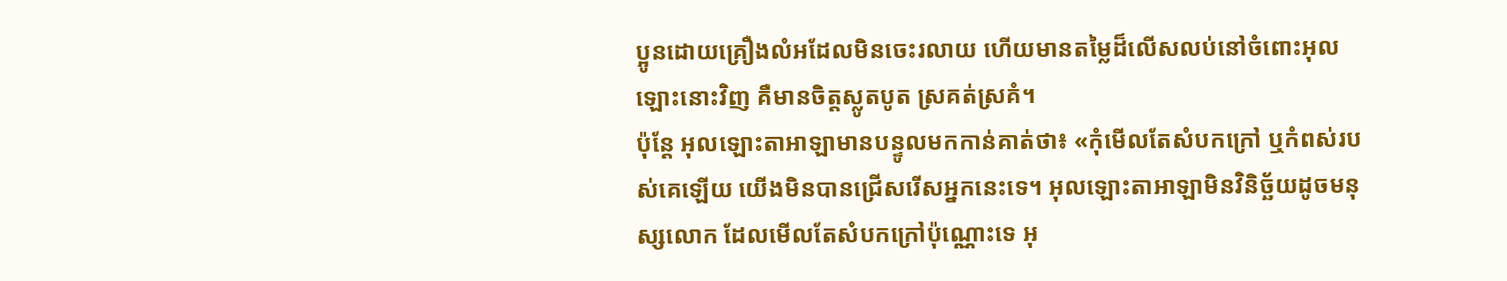ប្អូនដោយគ្រឿងលំអដែលមិនចេះរលាយ ហើយមានតម្លៃដ៏លើសលប់នៅចំពោះអុលឡោះនោះវិញ គឺមានចិត្ដស្លូតបូត ស្រគត់ស្រគំ។
ប៉ុន្តែ អុលឡោះតាអាឡាមានបន្ទូលមកកាន់គាត់ថា៖ «កុំមើលតែសំបកក្រៅ ឬកំពស់របស់គេឡើយ យើងមិនបានជ្រើសរើសអ្នកនេះទេ។ អុលឡោះតាអាឡាមិនវិនិច្ឆ័យដូចមនុស្សលោក ដែលមើលតែសំបកក្រៅប៉ុណ្ណោះទេ អុ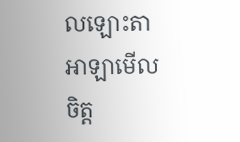លឡោះតាអាឡាមើលចិត្ត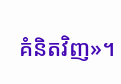គំនិតវិញ»។